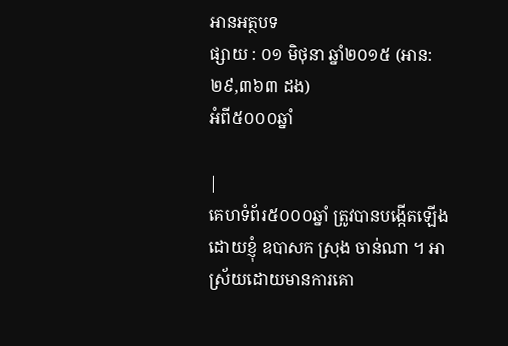អានអត្ថបទ
ផ្សាយ : ០១ មិថុនា ឆ្នាំ២០១៥ (អាន: ២៩,៣៦៣ ដង)
អំពី៥០០០ឆ្នាំ

|
គេហទំព័រ៥០០០ឆ្នាំ ត្រូវបានបង្កើតឡើងដោយខ្ញុំ ឧបាសក ស្រុង ចាន់ណា ។ អាស្រ័យដោយមានការគោ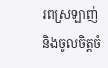រពស្រឡាញ់ និងចូលចិត្តចំ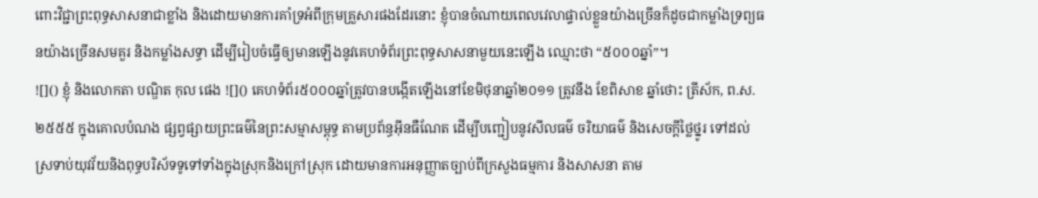ពោះវិជ្ជាព្រះពុទ្ធសាសនាជាខ្លាំង និងដោយមានការគាំទ្រអំពីក្រុមគ្រួសារផងដែរនោះ ខ្ញុំបានចំណាយពេលវេលាផ្ទាល់ខ្លួនយ៉ាងច្រើនក៏ដូចជាកម្លាំងទ្រព្យធនយ៉ាងច្រើនសមគួរ និងកម្លាំងសទ្ធា ដើម្បីរៀបចំធ្វើឲ្យមានឡើងនូវគេហទំព័រព្រះពុទ្ធសាសនាមួយនេះឡើង ឈ្មោះថា “៥០០០ឆ្នាំ”។
![]() ខ្ញុំ និងលោកតា បណ្ឌិត កុល ផេង ![]() គេហទំព័រ៥០០០ឆ្នាំត្រូវបានបង្កើតឡើងនៅខែមិថុនាឆ្នាំ២០១១ ត្រូវនឹង ខែពិសាខ ឆ្នាំថោះ ត្រីស័ក, ព.ស. ២៥៥៥ ក្នុងគោលបំណង ផ្សព្វផ្សាយព្រះធម៌នៃព្រះសម្មាសម្ពុទ្ធ តាមប្រព័ន្ធអ៊ីនធឺណែត ដើម្បីបញ្ជៀបនូវសីលធម៌ ចរិយាធម៌ និងសេចក្តីថ្លៃថ្នូរ ទៅដល់ស្រទាប់យុវវ័យនិងពុទ្ធបរិស័ទទូទៅទាំងក្នុងស្រុកនិងក្រៅស្រុក ដោយមានការអនុញ្ញាតច្បាប់ពីក្រសួងធម្មការ និងសាសនា តាម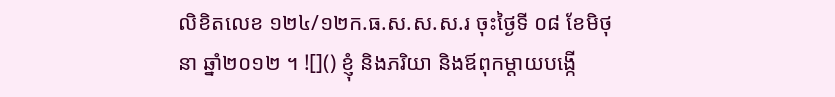លិខិតលេខ ១២៤/១២ក.ធ.ស.ស.ស.រ ចុះថ្ងៃទី ០៨ ខែមិថុនា ឆ្នាំ២០១២ ។ ![]() ខ្ញុំ និងភរិយា និងឪពុកម្តាយបង្កើ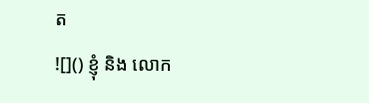ត
![]() ខ្ញុំ និង លោក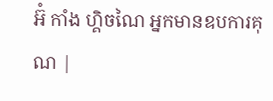អ៊ំ កាំង ហ្គិចណៃ អ្នកមានឧបការគុណ |